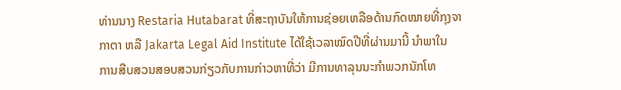ທ່ານນາງ Restaria Hutabarat ທີ່ສະຖາບັນໃຫ້ການຊ່ອຍເຫລືອດ້ານກົດໝາຍທີ່ກຸງຈາ
ກາຕາ ຫລື Jakarta Legal Aid Institute ໄດ້ໃຊ້ເວລາໝົດປີທີ່ຜ່ານມານີ້ ນໍາພາໃນ
ການສືບສວນສອບສວນກ່ຽວກັບການກ່າວຫາທີ່ວ່າ ມີການທາລຸນນະກໍາພວກນັກໂທ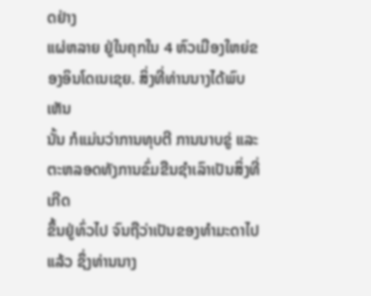ດຢ່າງ
ແຜ່ຫລາຍ ຢູ່ໃນຄຸກໃນ 4 ຫົວເມືອງໃຫຍ່ຂອງອິນໂດເນເຊຍ. ສິ່ງທີ່ທ່ານນາງໄດ້ພົບເຫັນ
ນັ້ນ ກໍແມ່ນວ່າການທຸບຕີ ການນາບຂູ່ ແລະຕະຫລອດທັງການຂົ່ມຂືນຊໍາເລົາເປັນສິ່ງທີ່ເກີດ
ຂຶ້ນຢູ່ທົ່ວໄປ ຈົນຖືວ່າເປັນຂອງທໍາມະດາໄປແລ້ວ ຊຶ່ງທ່ານນາງ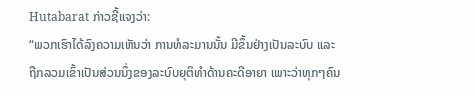Hutabarat ກ່າວຊີ້ແຈງວ່າ:
“ພວກເຮົາໄດ້ລົງຄວາມເຫັນວ່າ ການທໍລະມານນັ້ນ ມີຂຶ້ນຢ່າງເປັນລະບົບ ແລະ
ຖືກລວມເຂົ້າເປັນສ່ວນນຶ່ງຂອງລະບົບຍຸຕິທໍາດ້ານຄະດີອາຍາ ເພາະວ່າທຸກໆຄົນ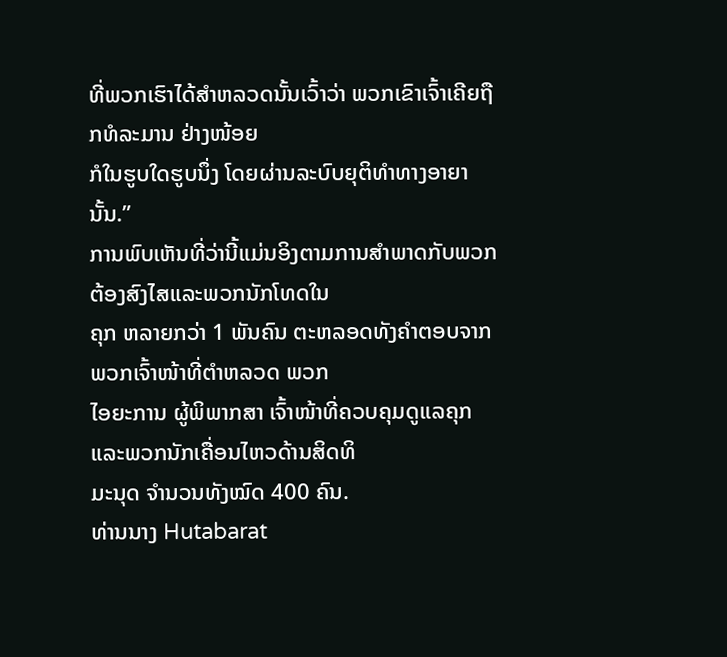ທີ່ພວກເຮົາໄດ້ສໍາຫລວດນັ້ນເວົ້າວ່າ ພວກເຂົາເຈົ້າເຄີຍຖືກທໍລະມານ ຢ່າງໜ້ອຍ
ກໍໃນຮູບໃດຮູບນຶ່ງ ໂດຍຜ່ານລະບົບຍຸຕິທໍາທາງອາຍານັ້ນ.”
ການພົບເຫັນທີ່ວ່ານີ້ແມ່ນອິງຕາມການສໍາພາດກັບພວກຕ້ອງສົງໄສແລະພວກນັກໂທດໃນ
ຄຸກ ຫລາຍກວ່າ 1 ພັນຄົນ ຕະຫລອດທັງຄໍາຕອບຈາກພວກເຈົ້າໜ້າທີ່ຕໍາຫລວດ ພວກ
ໄອຍະການ ຜູ້ພິພາກສາ ເຈົ້າໜ້າທີ່ຄວບຄຸມດູແລຄຸກ ແລະພວກນັກເຄື່ອນໄຫວດ້ານສິດທິ
ມະນຸດ ຈໍານວນທັງໝົດ 400 ຄົນ.
ທ່ານນາງ Hutabarat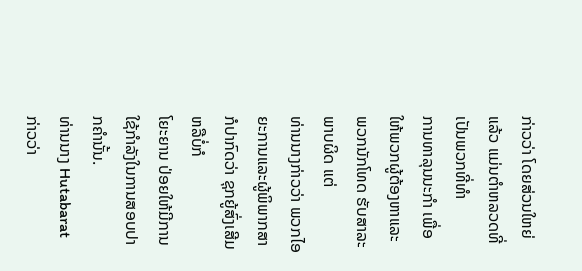ກ່າວວ່າ ໂດຍສ່ວນໃຫຍ່ແລ້ວ ແມ່ນຕໍາຫລວດທີ່ເປັນພວກທີ່ທໍາ
ການທາລຸນນະກໍາ ເພື່ອໃຫ້ພວກຜູ້ຕ້ອງຫາແລະພວກນັກໂທດ ຮັບສາລະພາບຜິດ ແຕ່
ທ່ານນາງກ່າວວ່າ ພວກໄອຍະການແລະຜູ້ພິພາກສາ ກໍປາກົດວ່າ ຊຸກຍູ້ສົ່ງເສີມ ຫລືບໍ່ກໍ
ໂຍະຍານ ປ່ອຍໃຫ້ມີການໃຊ້ກໍາລັງໃນການສອບປາກຄໍານັ້ນ.
ທ່ານນາງ Hutabarat ກ່າວວ່າ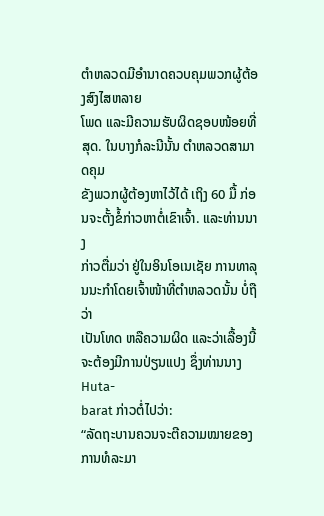ຕໍາຫລວດມີອໍານາດຄວບຄຸມພວກຜູ້ຕ້ອງສົງໄສຫລາຍ
ໂພດ ແລະມີຄວາມຮັບຜິດຊອບໜ້ອຍທີ່ສຸດ. ໃນບາງກໍລະນີນັ້ນ ຕໍາຫລວດສາມາດຄຸມ
ຂັງພວກຜູ້ຕ້ອງຫາໄວ້ໄດ້ ເຖິງ 60 ມື້ ກ່ອນຈະຕັ້ງຂໍ້ກ່າວຫາຕໍ່ເຂົາເຈົ້າ. ແລະທ່ານນາງ
ກ່າວຕື່ມວ່າ ຢູ່ໃນອິນໂອເນເຊັຍ ການທາລຸນນະກໍາໂດຍເຈົ້າໜ້າທີ່ຕໍາຫລວດນັ້ນ ບໍ່ຖືວ່າ
ເປັນໂທດ ຫລືຄວາມຜິດ ແລະວ່າເລື້ອງນີ້ຈະຕ້ອງມີການປ່ຽນແປງ ຊຶ່ງທ່ານນາງ Huta-
barat ກ່າວຕໍ່ໄປວ່າ:
“ລັດຖະບານຄວນຈະຕີຄວາມໝາຍຂອງການທໍລະມາ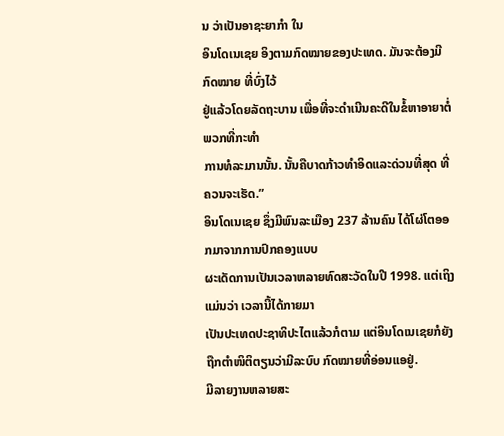ນ ວ່າເປັນອາຊະຍາກໍາ ໃນ
ອິນໂດເນເຊຍ ອິງຕາມກົດໝາຍຂອງປະເທດ. ມັນຈະຕ້ອງມີກົດໝາຍ ທີ່ບົ່ງໄວ້
ຢູ່ແລ້ວໂດຍລັດຖະບານ ເພື່ອທີ່ຈະດໍາເນີນຄະດີໃນຂໍ້ຫາອາຍາຕໍ່ ພວກທີ່ກະທໍາ
ການທໍລະມານນັ້ນ. ນັ້ນຄືບາດກ້າວທໍາອິດແລະດ່ວນທີ່ສຸດ ທີ່ຄວນຈະເຮັດ.”
ອິນໂດເນເຊຍ ຊຶ່ງມີພົນລະເມືອງ 237 ລ້ານຄົນ ໄດ້ໂຜ່ໂຕອອກມາຈາກການປົກຄອງແບບ
ຜະເດັດການເປັນເວລາຫລາຍທົດສະວັດໃນປີ 1998. ແຕ່ເຖິງແມ່ນວ່າ ເວລານີ້ໄດ້ກາຍມາ
ເປັນປະເທດປະຊາທິປະໄຕແລ້ວກໍຕາມ ແຕ່ອິນໂດເນເຊຍກໍຍັງຖືກຕໍາໜິຕິຕຽນວ່າມີລະບົບ ກົດໝາຍທີ່ອ່ອນແອຢູ່.
ມີລາຍງານຫລາຍສະ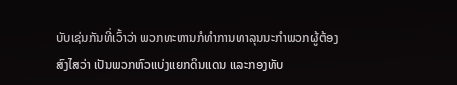ບັບເຊ່ນກັນທີ່ເວົ້າວ່າ ພວກທະຫານກໍທໍາການທາລຸນນະກໍາພວກຜູ້ຕ້ອງ
ສົງໄສວ່າ ເປັນພວກຫົວແບ່ງແຍກດິນແດນ ແລະກອງທັບ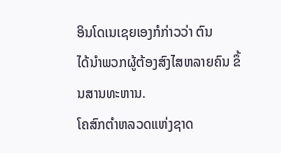ອິນໂດເນເຊຍເອງກໍກ່າວວ່າ ຕົນ
ໄດ້ນໍາພວກຜູ້ຕ້ອງສົງໄສຫລາຍຄົນ ຂຶ້ນສານທະຫານ.
ໂຄສົກຕໍາຫລວດແຫ່ງຊາດ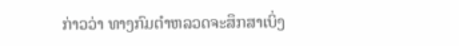ກ່າວວ່າ ທາງກົມຕໍາຫລວດຈະສຶກສາເບິ່ງ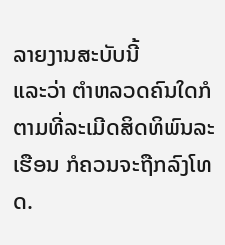ລາຍງານສະບັບນີ້
ແລະວ່າ ຕໍາຫລວດຄົນໃດກໍຕາມທີ່ລະເມີດສິດທິພົນລະເຮືອນ ກໍຄວນຈະຖືກລົງໂທດ.